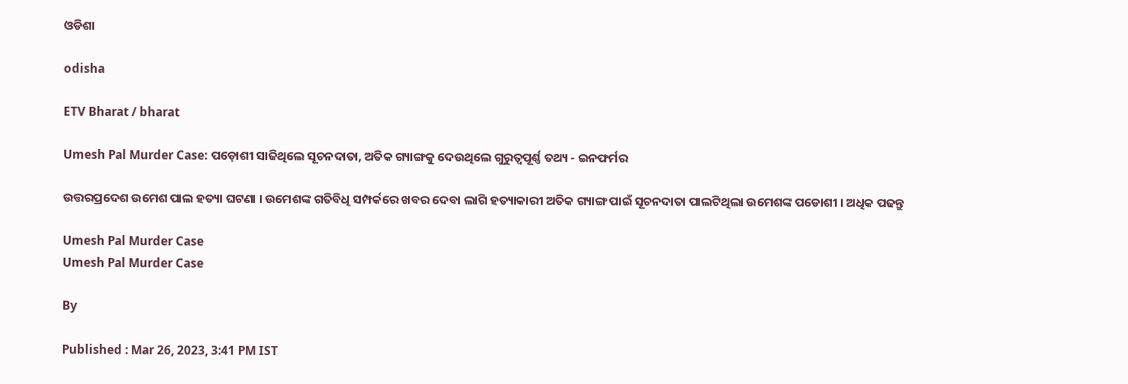ଓଡିଶା

odisha

ETV Bharat / bharat

Umesh Pal Murder Case: ପଡ଼ୋଶୀ ସାଜିଥିଲେ ସୂଚନଦାତା, ଅତିକ ଗ୍ୟାଙ୍ଗକୁ ଦେଉଥିଲେ ଗୁରୁତ୍ବପୂର୍ଣ୍ଣ ତଥ୍ୟ - ଇନଫର୍ମର

ଉତ୍ତରପ୍ରଦେଶ ଉମେଶ ପାଲ ହତ୍ୟା ଘଟଣା । ଉମେଶଙ୍କ ଗତିବିଧି ସମ୍ପର୍କରେ ଖବର ଦେବା ଲାଗି ହତ୍ୟାକାରୀ ଅତିକ ଗ୍ୟାଙ୍ଗ ପାଇଁ ସୂଚନଦାତା ପାଲଟିଥିଲା ଉମେଶଙ୍କ ପଡୋଶୀ । ଅଧିକ ପଢନ୍ତୁ

Umesh Pal Murder Case
Umesh Pal Murder Case

By

Published : Mar 26, 2023, 3:41 PM IST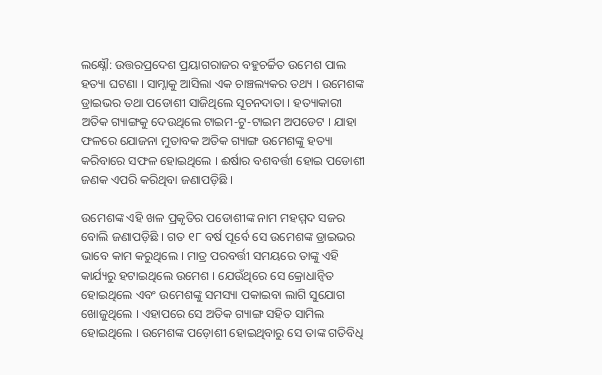ଲକ୍ଷ୍ନୌ: ଉତ୍ତରପ୍ରଦେଶ ପ୍ରୟାଗରାଜର ବହୁଚର୍ଚ୍ଚିତ ଉମେଶ ପାଲ ହତ୍ୟା ଘଟଣା । ସାମ୍ନାକୁ ଆସିଲା ଏକ ଚାଞ୍ଚଲ୍ୟକର ତଥ୍ୟ । ଉମେଶଙ୍କ ଡ୍ରାଇଭର ତଥା ପଡୋଶୀ ସାଜିଥିଲେ ସୂଚନଦାତା । ହତ୍ୟାକାରୀ ଅତିକ ଗ୍ୟାଙ୍ଗକୁ ଦେଉଥିଲେ ଟାଇମ-ଟୁ-ଟାଇମ ଅପଡେଟ । ଯାହା ଫଳରେ ଯୋଜନା ମୁତାବକ ଅତିକ ଗ୍ୟାଙ୍ଗ ଉମେଶଙ୍କୁ ହତ୍ୟା କରିବାରେ ସଫଳ ହୋଇଥିଲେ । ଈର୍ଷାର ବଶବର୍ତ୍ତୀ ହୋଇ ପଡୋଶୀ ଜଣକ ଏପରି କରିଥିବା ଜଣାପଡ଼ିଛି ।

ଉମେଶଙ୍କ ଏହି ଖଳ ପ୍ରକୃତିର ପଡୋଶୀଙ୍କ ନାମ ମହମ୍ମଦ ସଜର ବୋଲି ଜଣାପଡ଼ିଛି । ଗତ ୧୮ ବର୍ଷ ପୂର୍ବେ ସେ ଉମେଶଙ୍କ ଡ୍ରାଇଭର ଭାବେ କାମ କରୁଥିଲେ । ମାତ୍ର ପରବର୍ତ୍ତୀ ସମୟରେ ତାଙ୍କୁ ଏହି କାର୍ଯ୍ୟରୁ ହଟାଇଥିଲେ ଉମେଶ । ଯେଉଁଥିରେ ସେ କ୍ରୋଧାନ୍ବିତ ହୋଇଥିଲେ ଏବଂ ଉମେଶଙ୍କୁ ସମସ୍ୟା ପକାଇବା ଲାଗି ସୁଯୋଗ ଖୋଜୁଥିଲେ । ଏହାପରେ ସେ ଅତିକ ଗ୍ୟାଙ୍ଗ ସହିତ ସାମିଲ ହୋଇଥିଲେ । ଉମେଶଙ୍କ ପଡ଼ୋଶୀ ହୋଇଥିବାରୁ ସେ ତାଙ୍କ ଗତିବିଧି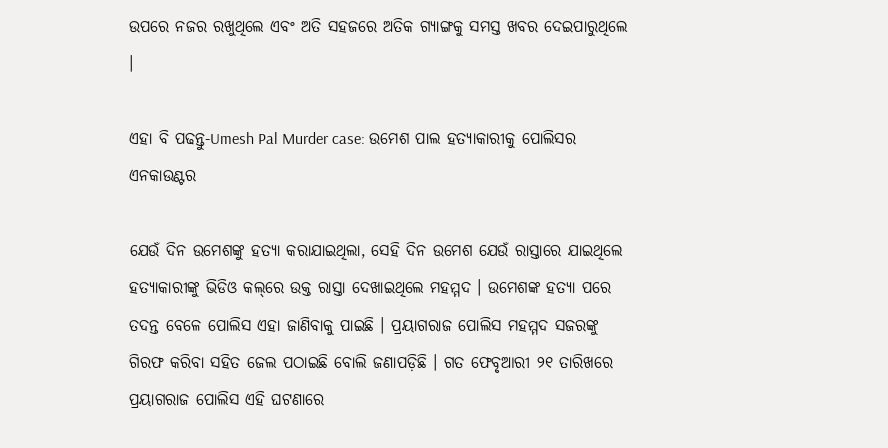ଉପରେ ନଜର ରଖୁଥିଲେ ଏବଂ ଅତି ସହଜରେ ଅତିକ ଗ୍ୟାଙ୍ଗକୁ ସମସ୍ତ ଖବର ଦେଇପାରୁଥିଲେ ।

ଏହା ବି ପଢନ୍ତୁ-Umesh Pal Murder case: ଉମେଶ ପାଲ ହତ୍ୟାକାରୀକୁ ପୋଲିସର ଏନକାଉଣ୍ଟର

ଯେଉଁ ଦିନ ଉମେଶଙ୍କୁ ହତ୍ୟା କରାଯାଇଥିଲା, ସେହି ଦିନ ଉମେଶ ଯେଉଁ ରାସ୍ତାରେ ଯାଇଥିଲେ ହତ୍ୟାକାରୀଙ୍କୁ ଭିଡିଓ କଲ୍‌ରେ ଉକ୍ତ ରାସ୍ତା ଦେଖାଇଥିଲେ ମହମ୍ମଦ । ଉମେଶଙ୍କ ହତ୍ୟା ପରେ ତଦନ୍ତ ବେଳେ ପୋଲିସ ଏହା ଜାଣିବାକୁ ପାଇଛି । ପ୍ରୟାଗରାଜ ପୋଲିସ ମହମ୍ମଦ ସଜରଙ୍କୁ ଗିରଫ କରିବା ସହିତ ଜେଲ ପଠାଇଛି ବୋଲି ଜଣାପଡ଼ିଛି । ଗତ ଫେବୃଆରୀ ୨୧ ତାରିଖରେ ପ୍ରୟାଗରାଜ ପୋଲିସ ଏହି ଘଟଣାରେ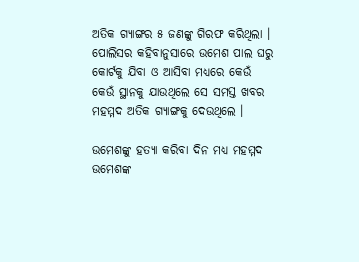ଅତିକ ଗ୍ୟାଙ୍ଗର ୫ ଜଣଙ୍କୁ ଗିରଫ କରିଥିଲା । ପୋଲିସର କହିବାନୁସାରେ ଉମେଶ ପାଲ ଘରୁ କୋର୍ଟକୁ ଯିବା ଓ ଆସିବା ମଧ୍ୟରେ କେଉଁ କେଉଁ ସ୍ଥାନକୁ ଯାଉଥିଲେ ସେ ସମସ୍ତ ଖବର ମହମ୍ମଦ ଅତିକ ଗ୍ୟାଙ୍ଗକୁ ଦେଉଥିଲେ ।

ଉମେଶଙ୍କୁ ହତ୍ୟା କରିବା ଦିନ ମଧ୍ୟ ମହମ୍ମଦ ଉମେଶଙ୍କ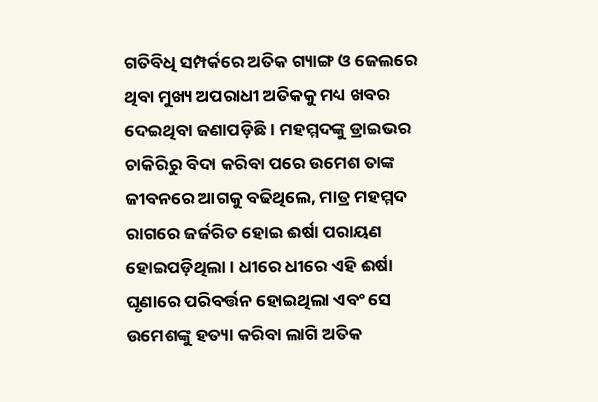ଗତିବିଧି ସମ୍ପର୍କରେ ଅତିକ ଗ୍ୟାଙ୍ଗ ଓ ଜେଲରେ ଥିବା ମୁଖ୍ୟ ଅପରାଧୀ ଅତିକକୁ ମଧ୍ୟ ଖବର ଦେଇଥିବା ଜଣାପଡ଼ିଛି । ମହମ୍ମଦଙ୍କୁ ଡ୍ରାଇଭର ଚାକିରିରୁ ବିଦା କରିବା ପରେ ଉମେଶ ତାଙ୍କ ଜୀବନରେ ଆଗକୁ ବଢିଥିଲେ, ମାତ୍ର ମହମ୍ମଦ ରାଗରେ ଜର୍ଜରିତ ହୋଇ ଈର୍ଷା ପରାୟଣ ହୋଇପଡ଼ିଥିଲା । ଧୀରେ ଧୀରେ ଏହି ଈର୍ଷା ଘୃଣାରେ ପରିବର୍ତ୍ତନ ହୋଇଥିଲା ଏବଂ ସେ ଉମେଶଙ୍କୁ ହତ୍ୟା କରିବା ଲାଗି ଅତିକ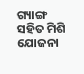ଗ୍ୟାଙ୍ଗ ସହିତ ମିଶି ଯୋଜନା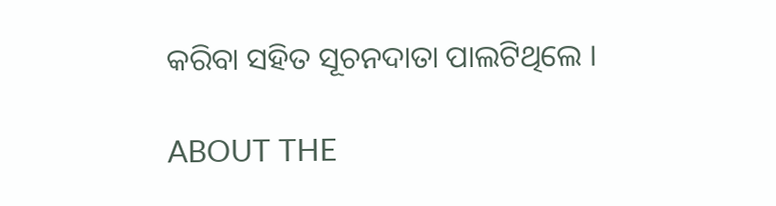କରିବା ସହିତ ସୂଚନଦାତା ପାଲଟିଥିଲେ ।

ABOUT THE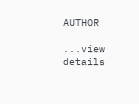AUTHOR

...view details